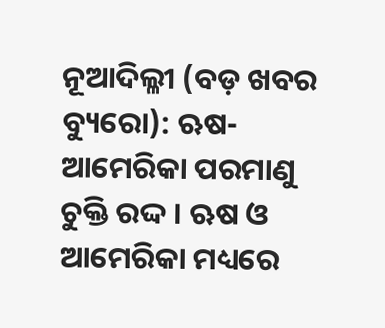ନୂଆଦିଲ୍ଳୀ (ବଡ଼ ଖବର ବ୍ୟୁରୋ): ଋଷ-ଆମେରିକା ପରମାଣୁ ଚୁକ୍ତି ରଦ୍ଦ । ଋଷ ଓ ଆମେରିକା ମଧ୍ୟରେ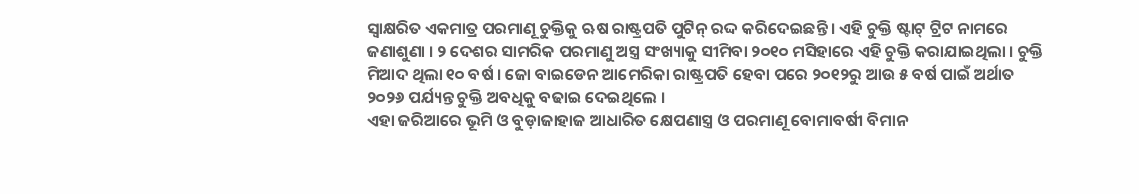ସ୍ୱାକ୍ଷରିତ ଏକମାତ୍ର ପରମାଣୂ ଚୁକ୍ତିକୁ ଋଷ ରାଷ୍ଟ୍ରପତି ପୁଟିନ୍ ରଦ୍ଦ କରିଦେଇଛନ୍ତି । ଏହି ଚୁକ୍ତି ଷ୍ଟାଟ୍ ଟ୍ରିଟ ନାମରେ ଜଣାଶୁଣା । ୨ ଦେଶର ସାମରିକ ପରମାଣୁ ଅସ୍ତ୍ର ସଂଖ୍ୟାକୁ ସୀମିବା ୨୦୧୦ ମସିହାରେ ଏହି ଚୁକ୍ତି କରାଯାଇଥିଲା । ଚୁକ୍ତି ମିଆଦ ଥିଲା ୧୦ ବର୍ଷ । ଜୋ ବାଇଡେନ ଆମେରିକା ରାଷ୍ଟ୍ରପତି ହେବା ପରେ ୨୦୧୨ରୁ ଆଉ ୫ ବର୍ଷ ପାଇଁ ଅର୍ଥାତ ୨୦୨୬ ପର୍ଯ୍ୟନ୍ତ ଚୁକ୍ତି ଅବଧିକୁ ବଢାଇ ଦେଇଥିଲେ ।
ଏହା ଜରିଆରେ ଭୂମି ଓ ବୁଡ଼ାଜାହାଜ ଆଧାରିତ କ୍ଷେପଣାସ୍ତ୍ର ଓ ପରମାଣୂ ବୋମାବର୍ଷୀ ବିମାନ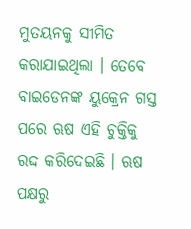ମୁତୟନକୁ ସୀମିତ କରାଯାଇଥିଲା । ତେବେ ବାଇଡେନଙ୍କ ୟୁକ୍ରେନ ଗସ୍ତ ପରେ ଋଷ ଏହି ଚୁକ୍ତିକୁ ରଦ୍ଦ କରିଦେଇଛି । ଋଷ ପକ୍ଷରୁ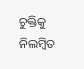ଚୁକ୍ତିକୁ ନିଲମ୍ବିତ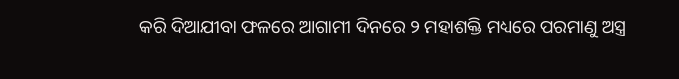କରି ଦିଆଯୀବା ଫଳରେ ଆଗାମୀ ଦିନରେ ୨ ମହାଶକ୍ତି ମଧ୍ୟରେ ପରମାଣୁ ଅସ୍ତ୍ର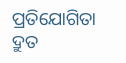ପ୍ରତିଯୋଗିତା ଦ୍ରୁତ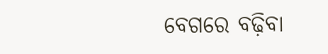ବେଗରେ ବଢ଼ିବା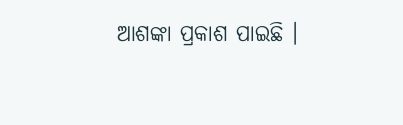ଆଶଙ୍କା ପ୍ରକାଶ ପାଇଛି ।